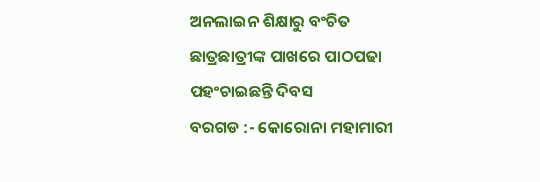ଅନଲାଇନ ଶିକ୍ଷାରୁ ବଂଚିତ ଛାତ୍ରଛାତ୍ରୀଙ୍କ ପାଖରେ ପାଠପଢା ପହଂଚାଇଛନ୍ତି ଦିବସ
ବରଗଡ :- କୋରୋନା ମହାମାରୀ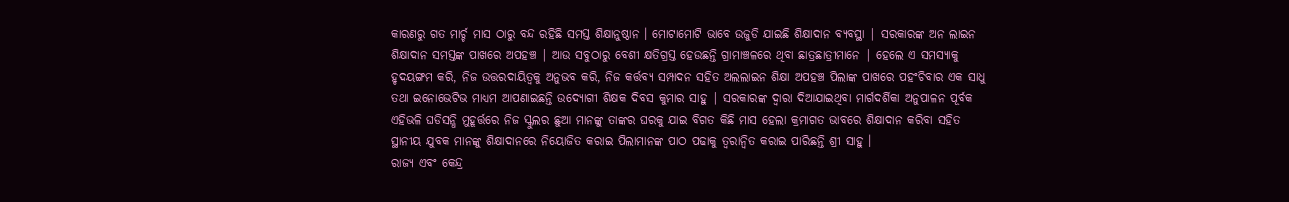କାରଣରୁ ଗତ ମାର୍ଚ୍ଚ ମାସ ଠାରୁ ବନ୍ଦ ରହିଛି ସମସ୍ତ ଶିକ୍ଷାନୁଷ୍ଠାନ । ମୋଟାମୋଟି ଭାବେ ଉଜୁଡି ଯାଇଛି ଶିକ୍ଷାଦାନ ବ୍ୟବସ୍ଥା | ସରକାରଙ୍କ ଅନ ଲାଇନ ଶିକ୍ଷାଦାନ ସମସ୍ତଙ୍କ ପାଖରେ ଅପହଞ୍ଚ | ଆଉ ସବୁଠାରୁ ବେଶୀ କ୍ଷତିଗ୍ରସ୍ତ ହେଉଛନ୍ତି ଗ୍ରାମାଞ୍ଚଳରେ ଥିବା ଛାତ୍ରଛାତ୍ରୀମାନେ | ହେଲେ ଏ ସମସ୍ୟାକୁ ହୃଦୟଙ୍ଗମ କରି, ନିଜ ଉତ୍ତରଦାୟିତ୍ୱକୁ ଅନୁଭବ କରି, ନିଜ କର୍ତ୍ତବ୍ୟ ସମ୍ପାଦନ ସହିତ ଅଲଲାଇନ ଶିକ୍ଷା ଅପହଞ୍ଚ ପିଲାଙ୍କ ପାଖରେ ପହଂଚିବାର ଏକ ସାଧୁ ତଥା ଇନୋଭେଟିଭ ମାଧ୍ୟମ ଆପଣାଇଛନ୍ତି ଉଦ୍ଯୋଗୀ ଶିକ୍ଷକ ଦିବସ କୁମାର ସାହୁ | ସରକାରଙ୍କ ଦ୍ୱାରା ଦିଆଯାଇଥିବା ମାର୍ଗଦର୍ଶିକା ଅନୁପାଳନ ପୂର୍ବକ ଏହିଭଳି ଘଡିସନ୍ଧି ମୁହୂର୍ତ୍ତରେ ନିଜ ସ୍କୁଲର ଛୁଆ ମାନଙ୍କୁ ତାଙ୍କର ଘରକୁ ଯାଇ ବିଗତ କିଛି ମାସ ହେଲା କ୍ରମାଗତ ଭାବରେ ଶିକ୍ଷାଦାନ କରିବା ସହିତ ସ୍ଥାନୀୟ ଯୁବକ ମାନଙ୍କୁ ଶିକ୍ଷାଦାନରେ ନିୟୋଜିତ କରାଇ ପିଲାମାନଙ୍କ ପାଠ ପଢାକୁ ତ୍ୱରାନ୍ୱିତ କରାଇ ପାରିଛନ୍ତି ଶ୍ରୀ ସାହୁ ।
ରାଜ୍ୟ ଏବଂ କେନ୍ଦ୍ର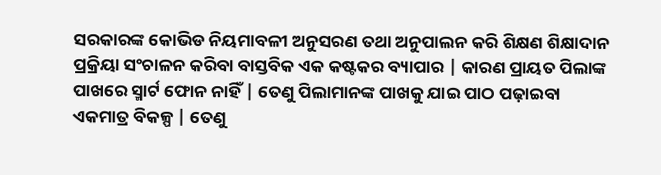ସରକାରଙ୍କ କୋଭିଡ ନିୟମାବଳୀ ଅନୁସରଣ ତଥା ଅନୁପାଲନ କରି ଶିକ୍ଷଣ ଶିକ୍ଷାଦାନ ପ୍ରକ୍ରିୟା ସଂଚାଳନ କରିବା ବାସ୍ତବିକ ଏକ କଷ୍ଟକର ବ୍ୟାପାର | କାରଣ ପ୍ରାୟତ ପିଲାଙ୍କ ପାଖରେ ସ୍ମାର୍ଟ ଫୋନ ନାହିଁ | ତେଣୁ ପିଲାମାନଙ୍କ ପାଖକୁ ଯାଇ ପାଠ ପଢ଼ାଇବା ଏକମାତ୍ର ବିକଳ୍ପ | ତେଣୁ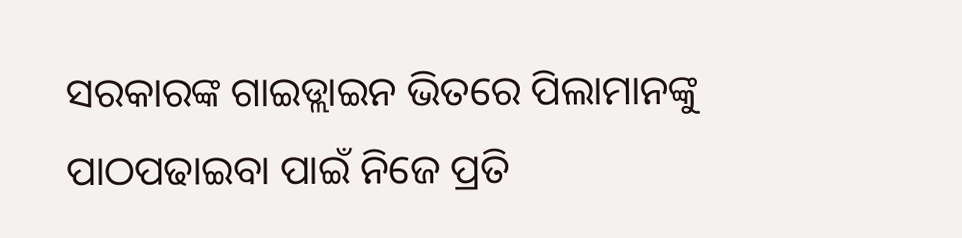ସରକାରଙ୍କ ଗାଇଡ୍ଲାଇନ ଭିତରେ ପିଲାମାନଙ୍କୁ ପାଠପଢାଇବା ପାଇଁ ନିଜେ ପ୍ରତି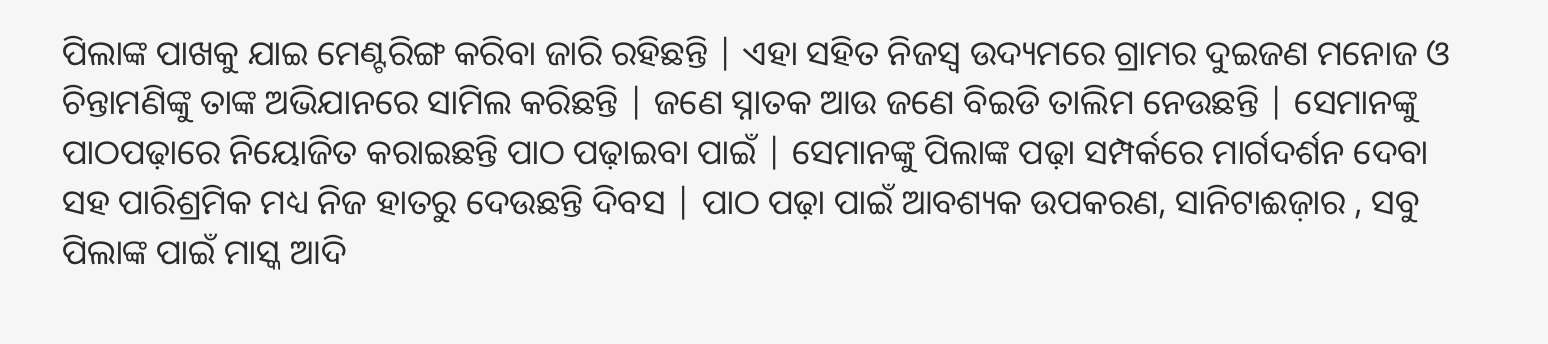ପିଲାଙ୍କ ପାଖକୁ ଯାଇ ମେଣ୍ଟରିଙ୍ଗ କରିବା ଜାରି ରହିଛନ୍ତି | ଏହା ସହିତ ନିଜସ୍ୱ ଉଦ୍ୟମରେ ଗ୍ରାମର ଦୁଇଜଣ ମନୋଜ ଓ ଚିନ୍ତାମଣିଙ୍କୁ ତାଙ୍କ ଅଭିଯାନରେ ସାମିଲ କରିଛନ୍ତି | ଜଣେ ସ୍ନାତକ ଆଉ ଜଣେ ବିଇଡି ତାଲିମ ନେଉଛନ୍ତି | ସେମାନଙ୍କୁ ପାଠପଢ଼ାରେ ନିୟୋଜିତ କରାଇଛନ୍ତି ପାଠ ପଢ଼ାଇବା ପାଇଁ | ସେମାନଙ୍କୁ ପିଲାଙ୍କ ପଢ଼ା ସମ୍ପର୍କରେ ମାର୍ଗଦର୍ଶନ ଦେବା ସହ ପାରିଶ୍ରମିକ ମଧ୍ୟ ନିଜ ହାତରୁ ଦେଉଛନ୍ତି ଦିବସ | ପାଠ ପଢ଼ା ପାଇଁ ଆବଶ୍ୟକ ଉପକରଣ, ସାନିଟାଈଜ଼ାର , ସବୁ ପିଲାଙ୍କ ପାଇଁ ମାସ୍କ ଆଦି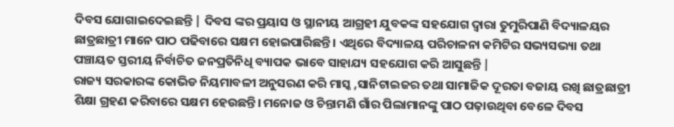ଦିବସ ଯୋଗାଇଦେଇଛନ୍ତି | ଦିବସ ଙ୍କର ପ୍ରୟାସ ଓ ସ୍ଥାନୀୟ ଆଗ୍ରହୀ ଯୁବକଙ୍କ ସହଯୋଗ ଦ୍ୱାରା ତୁମୁରିପାଣି ବିଦ୍ୟାଳୟର ଛାତ୍ରଛାତ୍ରୀ ମାନେ ପାଠ ପଢିବାରେ ସକ୍ଷମ ହୋଇପାରିଛନ୍ତି । ଏଥିରେ ବିଦ୍ୟାଳୟ ପରିଚାଳନା କମିଟିର ସଭ୍ୟସଭ୍ୟା ତଥା ପଞ୍ଚାୟତ ସ୍ତରୀୟ ନିର୍ବାଚିତ ଜନପ୍ରତିନିଧି ବ୍ୟାପକ ଭାବେ ସାହାଯ୍ୟ ସହଯୋଗ କରି ଆସୁଛନ୍ତି |
ରାଜ୍ୟ ସରକାରଙ୍କ କୋଭିଡ ନିୟମାବଳୀ ଅନୁସରଣ କରି ମାସ୍କ ,ସାନିଟାଇଜର ତଥା ସାମାଜିକ ଦୂରତା ବଜାୟ ରଖି ଛାତ୍ରଛାତ୍ରୀ ଶିକ୍ଷା ଗ୍ରହଣ କରିବାରେ ସକ୍ଷମ ହେଉଛନ୍ତି। ମନୋଜ ଓ ଚିନ୍ତାମଣି ଗାଁର ପିଲାମାନଙ୍କୁ ପାଠ ପଢ଼ାଉଥିବା ବେଳେ ଦିବସ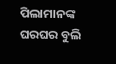ପିଲାମାନଙ୍କ ଘରଘର ବୁଲି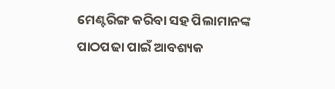ମେଣ୍ଟରିଙ୍ଗ କରିବା ସହ ପିଲାମାନଙ୍କ ପାଠପଢା ପାଇଁ ଆବଶ୍ୟକ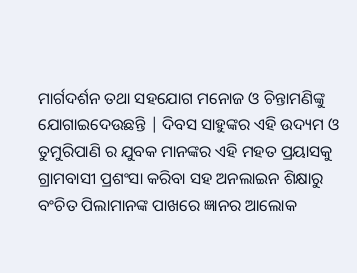ମାର୍ଗଦର୍ଶନ ତଥା ସହଯୋଗ ମନୋଜ ଓ ଚିନ୍ତାମଣିଙ୍କୁ ଯୋଗାଇଦେଉଛନ୍ତି | ଦିବସ ସାହୁଙ୍କର ଏହି ଉଦ୍ୟମ ଓ ତୁମୁରିପାଣି ର ଯୁବକ ମାନଙ୍କର ଏହି ମହତ ପ୍ରୟାସକୁ ଗ୍ରାମବାସୀ ପ୍ରଶଂସା କରିବା ସହ ଅନଲାଇନ ଶିକ୍ଷାରୁ ବଂଚିତ ପିଲାମାନଙ୍କ ପାଖରେ ଜ୍ଞାନର ଆଲୋକ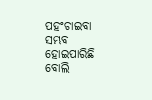ପହଂଚାଇବା ସମ୍ଭବ ହୋଇପାରିଛି ବୋଲି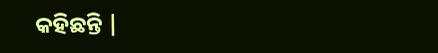କହିଛନ୍ତି |